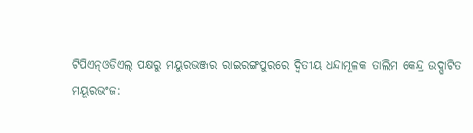ଟିପିଏନ୍ଓଡିଏଲ୍ ପକ୍ଷରୁ ମୟୁରଭଞ୍ଜର ରାଇରଙ୍ଗପୁରରେ ଦ୍ୱିତୀୟ ଧନ୍ଦାମୂଳକ ତାଲିମ କେନ୍ଦ୍ର ଉଦ୍ଘାଟିତ
ମୟୂରଭଂଜ: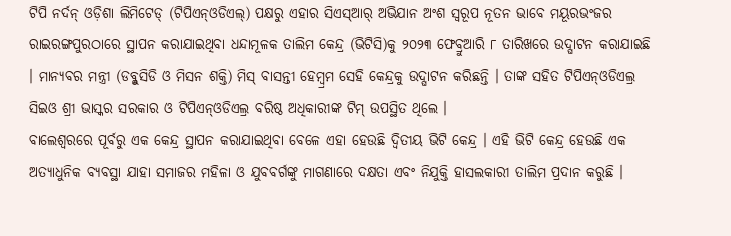ଟିପି ନର୍ଦନ୍ ଓଡ଼ିଶା ଲିମିଟେଡ୍ (ଟିପିଏନ୍ଓଡିଏଲ୍) ପକ୍ଷରୁ ଏହାର ସିଏସ୍ଆର୍ ଅଭିଯାନ ଅଂଶ ସ୍ୱରୂପ ନୂତନ ଭାବେ ମୟୂରଭଂଜର ରାଇରଙ୍ଗପୁରଠାରେ ସ୍ଥାପନ କରାଯାଇଥିବା ଧନ୍ଦାମୂଳକ ତାଲିମ କେନ୍ଦ୍ର (ଭିଟିସି)କୁ ୨୦୨୩ ଫେବ୍ରୁଆରି ୮ ତାରିଖରେ ଉଦ୍ଘାଟନ କରାଯାଇଛି । ମାନ୍ୟବର ମନ୍ତ୍ରୀ (ଡବ୍ଳୁସିଡି ଓ ମିସନ ଶକ୍ତି) ମିସ୍ ବାସନ୍ତୀ ହେମ୍ବ୍ରମ ସେହି କେନ୍ଦ୍ରକୁ ଉଦ୍ଘାଟନ କରିଛନ୍ତି । ତାଙ୍କ ସହିତ ଟିପିଏନ୍ଓଡିଏଲ୍ର ସିଇଓ ଶ୍ରୀ ଭାସ୍କର ସରକାର ଓ ଟିପିଏନ୍ଓଡିଏଲ୍ର ବରିଷ୍ଠ ଅଧିକାରୀଙ୍କ ଟିମ୍ ଉପସ୍ଥିତ ଥିଲେ ।
ବାଲେଶ୍ୱରରେ ପୂର୍ବରୁ ଏକ କେନ୍ଦ୍ର ସ୍ଥାପନ କରାଯାଇଥିବା ବେଳେ ଏହା ହେଉଛି ଦ୍ୱିତୀୟ ଭିଟି କେନ୍ଦ୍ର । ଏହି ଭିଟି କେନ୍ଦ୍ର ହେଉଛି ଏକ ଅତ୍ୟାଧୁନିକ ବ୍ୟବସ୍ଥା ଯାହା ସମାଜର ମହିଳା ଓ ଯୁବବର୍ଗଙ୍କୁ ମାଗଣାରେ ଦକ୍ଷତା ଏବଂ ନିଯୁକ୍ତି ହାସଲକାରୀ ତାଲିମ ପ୍ରଦାନ କରୁଛି ।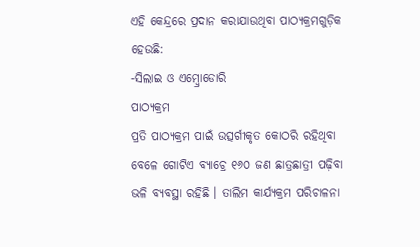ଏହି କେନ୍ଦ୍ରରେ ପ୍ରଦାନ କରାଯାଉଥିବା ପାଠ୍ୟକ୍ରମଗୁଡ଼ିକ ହେଉଛି:
-ସିଲାଇ ଓ ଏମ୍ବ୍ରୋଡୋରି
ପାଠ୍ୟକ୍ରମ
ପ୍ରତି ପାଠ୍ୟକ୍ରମ ପାଇଁ ଉତ୍ସର୍ଗୀକୃତ କୋଠରି ରହିଥିବା ବେଳେ ଗୋଟିଏ ବ୍ୟାଚ୍ରେ ୧୬୦ ଜଣ ଛାତ୍ରଛାତ୍ରୀ ପଢ଼ିବା ଭଳି ବ୍ୟବସ୍ଥା ରହିଛି । ତାଲିମ କାର୍ଯ୍ୟକ୍ରମ ପରିଚାଳନା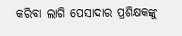କରିବା ଲାଗି ପେସାଦାର ପ୍ରଶିକ୍ଷକଙ୍କୁ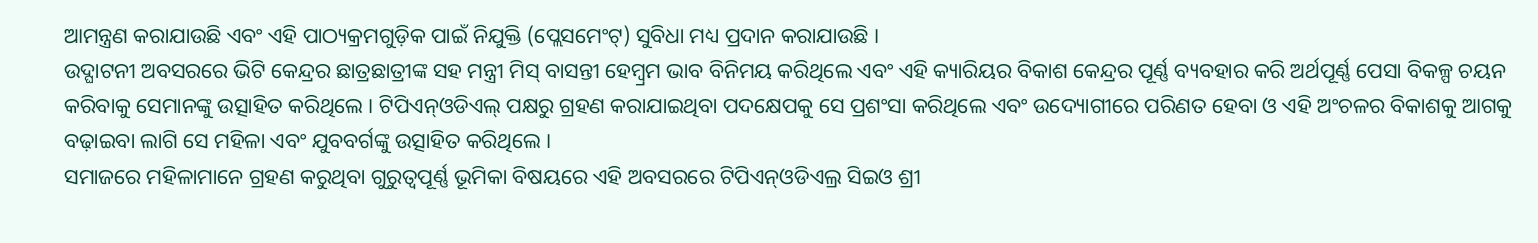ଆମନ୍ତ୍ରଣ କରାଯାଉଛି ଏବଂ ଏହି ପାଠ୍ୟକ୍ରମଗୁଡ଼ିକ ପାଇଁ ନିଯୁକ୍ତି (ପ୍ଲେସମେଂଟ୍) ସୁବିଧା ମଧ୍ୟ ପ୍ରଦାନ କରାଯାଉଛି ।
ଉଦ୍ଘାଟନୀ ଅବସରରେ ଭିଟି କେନ୍ଦ୍ରର ଛାତ୍ରଛାତ୍ରୀଙ୍କ ସହ ମନ୍ତ୍ରୀ ମିସ୍ ବାସନ୍ତୀ ହେମ୍ବ୍ରମ ଭାବ ବିନିମୟ କରିଥିଲେ ଏବଂ ଏହି କ୍ୟାରିୟର ବିକାଶ କେନ୍ଦ୍ରର ପୂର୍ଣ୍ଣ ବ୍ୟବହାର କରି ଅର୍ଥପୂର୍ଣ୍ଣ ପେସା ବିକଳ୍ପ ଚୟନ କରିବାକୁ ସେମାନଙ୍କୁ ଉତ୍ସାହିତ କରିଥିଲେ । ଟିପିଏନ୍ଓଡିଏଲ୍ ପକ୍ଷରୁ ଗ୍ରହଣ କରାଯାଇଥିବା ପଦକ୍ଷେପକୁ ସେ ପ୍ରଶଂସା କରିଥିଲେ ଏବଂ ଉଦ୍ୟୋଗୀରେ ପରିଣତ ହେବା ଓ ଏହି ଅଂଚଳର ବିକାଶକୁ ଆଗକୁ ବଢ଼ାଇବା ଲାଗି ସେ ମହିଳା ଏବଂ ଯୁବବର୍ଗଙ୍କୁ ଉତ୍ସାହିତ କରିଥିଲେ ।
ସମାଜରେ ମହିଳାମାନେ ଗ୍ରହଣ କରୁଥିବା ଗୁରୁତ୍ୱପୂର୍ଣ୍ଣ ଭୂମିକା ବିଷୟରେ ଏହି ଅବସରରେ ଟିପିଏନ୍ଓଡିଏଲ୍ର ସିଇଓ ଶ୍ରୀ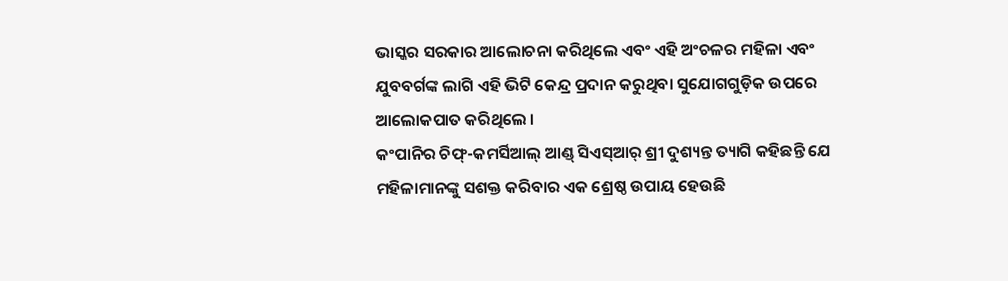ଭାସ୍କର ସରକାର ଆଲୋଚନା କରିଥିଲେ ଏବଂ ଏହି ଅଂଚଳର ମହିଳା ଏବଂ ଯୁବବର୍ଗଙ୍କ ଲାଗି ଏହି ଭିଟି କେନ୍ଦ୍ର ପ୍ରଦାନ କରୁଥିବା ସୁଯୋଗଗୁଡ଼ିକ ଉପରେ ଆଲୋକପାତ କରିଥିଲେ ।
କଂପାନିର ଚିଫ୍-କମର୍ସିଆଲ୍ ଆଣ୍ଡ୍ ସିଏସ୍ଆର୍ ଶ୍ରୀ ଦୁଶ୍ୟନ୍ତ ତ୍ୟାଗି କହିଛନ୍ତି ଯେ ମହିଳାମାନଙ୍କୁ ସଶକ୍ତ କରିବାର ଏକ ଶ୍ରେଷ୍ଠ ଉପାୟ ହେଉଛି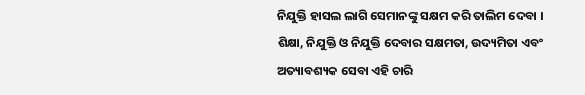ନିଯୁକ୍ତି ହାସଲ ଲାଗି ସେମାନଙ୍କୁ ସକ୍ଷମ କରି ତାଲିମ ଦେବା । ଶିକ୍ଷା, ନିଯୁକ୍ତି ଓ ନିଯୁକ୍ତି ଦେବାର ସକ୍ଷମତା, ଉଦ୍ୟମିତା ଏବଂ ଅତ୍ୟାବଶ୍ୟକ ସେବା ଏହି ଚାରି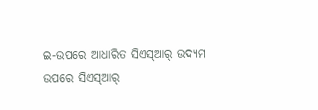ଇ-ଉପରେ ଆଧାରିତ ସିଏସ୍ଆର୍ ଉଦ୍ୟମ ଉପରେ ସିଏସ୍ଆର୍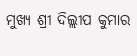ମୁଖ୍ୟ ଶ୍ରୀ ଦିଲ୍ଲୀପ କୁମାର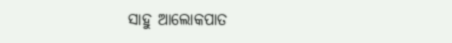ସାହୁ ଆଲୋକପାତ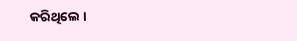କରିଥିଲେ ।